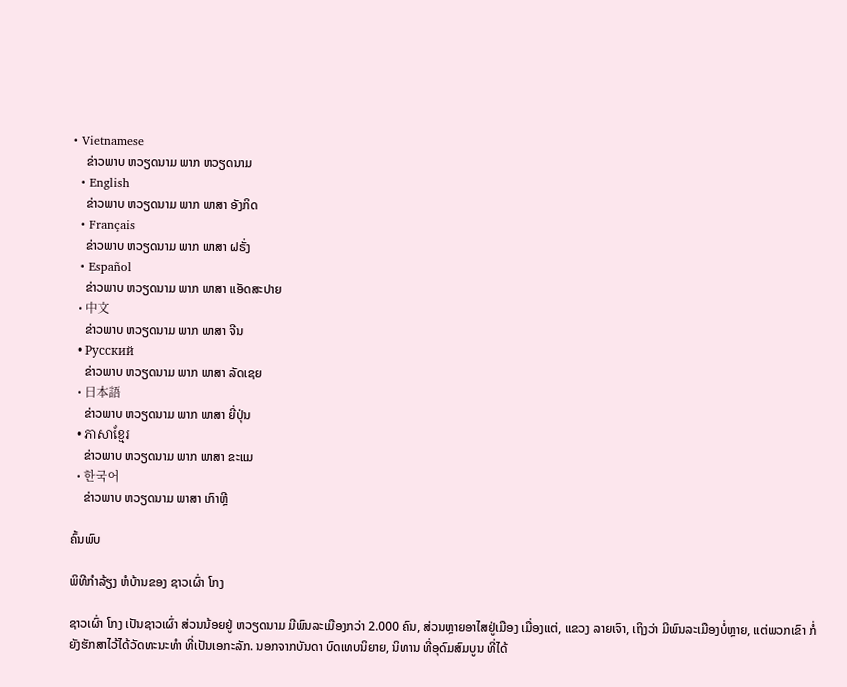• Vietnamese
    ຂ່າວພາບ ຫວຽດນາມ ພາກ ຫວຽດນາມ
  • English
    ຂ່າວພາບ ຫວຽດນາມ ພາກ ພາສາ ອັງກິດ
  • Français
    ຂ່າວພາບ ຫວຽດນາມ ພາກ ພາສາ ຝຣັ່ງ
  • Español
    ຂ່າວພາບ ຫວຽດນາມ ພາກ ພາສາ ແອັດສະປາຍ
  • 中文
    ຂ່າວພາບ ຫວຽດນາມ ພາກ ພາສາ ຈີນ
  • Русский
    ຂ່າວພາບ ຫວຽດນາມ ພາກ ພາສາ ລັດເຊຍ
  • 日本語
    ຂ່າວພາບ ຫວຽດນາມ ພາກ ພາສາ ຍີ່ປຸ່ນ
  • ភាសាខ្មែរ
    ຂ່າວພາບ ຫວຽດນາມ ພາກ ພາສາ ຂະແມ
  • 한국어
    ຂ່າວພາບ ຫວຽດນາມ ພາສາ ເກົາຫຼີ

ຄົ້ນພົບ

ພິທີກຳລ້ຽງ ຫໍບ້ານຂອງ ຊາວເຜົ່າ ໂກງ

ຊາວເຜົ່າ ໂກງ ເປັນຊາວເຜົ່າ ສ່ວນນ້ອຍຢູ່ ຫວຽດນາມ ມີພົນລະເມືອງກວ່າ 2.000 ຄົນ, ສ່ວນຫຼາຍອາໄສຢູ່ເມືອງ ເມື່ອງແຕ່, ແຂວງ ລາຍເຈົາ, ເຖິງວ່າ ມີພົນລະເມືອງບໍ່ຫຼາຍ, ແຕ່ພວກເຂົາ ກໍ່ຍັງຮັກສາໄວ້ໄດ້ວັດທະນະທຳ ທີ່ເປັນເອກະລັກ. ນອກຈາກບັນດາ ບົດເທບນິຍາຍ, ນິທານ ທີ່ອຸດົມສົມບູນ ທີ່ໄດ້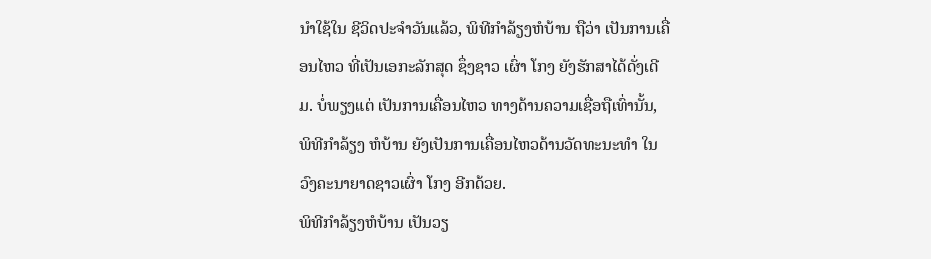ນຳໃຊ້ໃນ ຊີວິດປະຈຳວັນແລ້ວ, ພິທີກຳລ້ຽງຫໍບ້ານ ຖືວ່າ ເປັນການເຄື່ອນໄຫວ ທີ່ເປັນເອກະລັກສຸດ ຊຶ່ງຊາວ ເຜົ່າ ໂກງ ຍັງຮັກສາໄດ້ດັ່ງເດີມ. ບໍ່ພຽງແຕ່ ເປັນການເຄື່ອນໄຫວ ທາງດ້ານຄວາມເຊື່ອຖືເທົ່ານັ້ນ, ພິທີກຳລ້ຽງ ຫໍບ້ານ ຍັງເປັນການເຄື່ອນໄຫວດ້ານວັດທະນະທຳ ໃນວົງຄະນາຍາດຊາວເຜົ່າ ໂກງ ອີກດ້ວຍ.
ພິທີກຳລ້ຽງຫໍບ້ານ ເປັນວຽ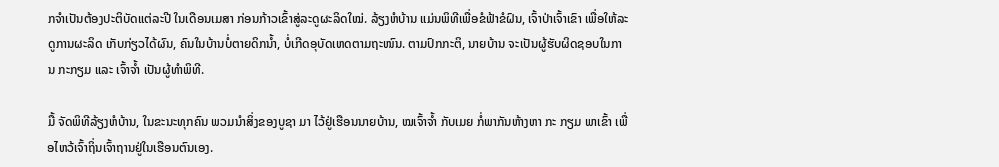ກຈຳເປັນຕ້ອງປະຕິບັດແຕ່ລະປີ ໃນເດືອນເມສາ ກ່ອນກ້າວເຂົ້າສູ່ລະດູຜະລິດໃໝ່. ລ້ຽງຫໍບ້ານ ແມ່ນພິທີເພື່ອຂໍຟ້າຂໍຝົນ, ເຈົ້າປ່າເຈົ້າເຂົາ ເພື່ອໃຫ້ລະດູການຜະລິດ ເກັບກ່ຽວໄດ້ຜົນ, ຄົນໃນບ້ານບໍ່ຕາຍດິກນ້ຳ, ບໍ່ເກີດອຸບັດເຫດຕາມຖະໜົນ. ຕາມປົກກະຕິ, ນາຍບ້ານ ຈະເປັນຜູ້ຮັບຜິດຊອບໃນການ ກະກຽມ ແລະ ເຈົ້າຈ້ຳ ເປັນຜູ້ທຳພິທີ.

ມື້ ຈັດພິທີລ້ຽງຫໍບ້ານ, ໃນຂະນະທຸກຄົນ ພວມນຳສິ່ງຂອງບູຊາ ມາ ໄວ້ຢູ່ເຮືອນນາຍບ້ານ, ໝເຈົ້າຈ້ຳ ກັບເມຍ ກໍ່ພາກັນຫ້າງຫາ ກະ ກຽມ ພາເຂົ້າ ເພື່ອໄຫວ້ເຈົ້າຖິ່ນເຈົ້າຖານຢູ່ໃນເຮືອນຕົນເອງ.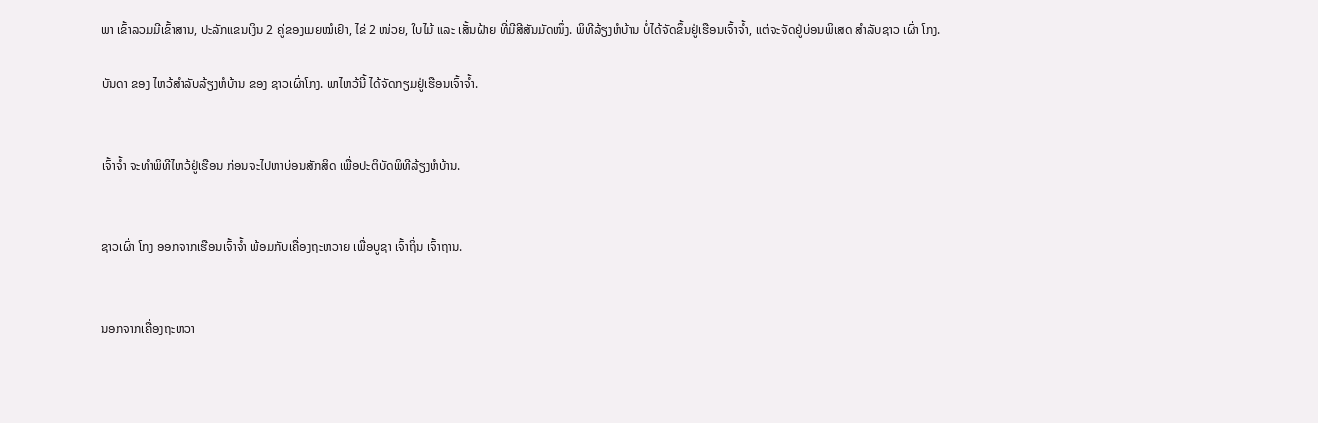ພາ ເຂົ້າລວມມີເຂົ້າສານ, ປະລັກແຂນເງິນ 2 ຄູ່ຂອງເມຍໝໍເຢົາ, ໄຂ່ 2 ໜ່ວຍ, ໃບໄມ້ ແລະ ເສັ້ນຝ້າຍ ທີ່ມີສີສັນມັດໜຶ່ງ. ພິທີລ້ຽງຫໍບ້ານ ບໍ່ໄດ້ຈັດຂຶ້ນຢູ່ເຮືອນເຈົ້າຈ້ຳ, ແຕ່ຈະຈັດຢູ່ບ່ອນພິເສດ ສຳລັບຊາວ ເຜົ່າ ໂກງ.

ບັນດາ ຂອງ ໄຫວ້ສຳລັບລ້ຽງຫໍບ້ານ ຂອງ ຊາວເຜົ່າໂກງ. ພາໄຫວ້ນີ້ ໄດ້ຈັດກຽມຢູ່ເຮືອນເຈົ້າຈ້ຳ.


ເຈົ້າຈ້ຳ ຈະທຳພິທີໄຫວ້ຢູ່ເຮືອນ ກ່ອນຈະໄປຫາບ່ອນສັກສິດ ເພື່ອປະຕິບັດພິທີລ້ຽງຫໍບ້ານ.


ຊາວເຜົ່າ ໂກງ ອອກຈາກເຮືອນເຈົ້າຈ້ຳ ພ້ອມກັບເຄື່ອງຖະຫວາຍ ເພື່ອບູຊາ ເຈົ້າຖິ່ນ ເຈົ້າຖານ.


ນອກຈາກເຄື່ອງຖະຫວາ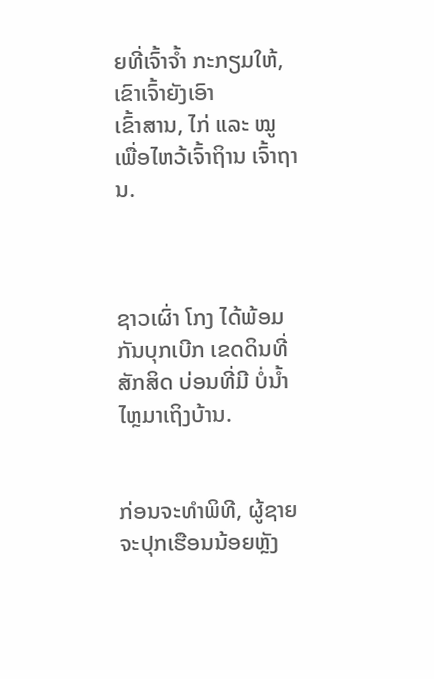ຍທີ່ເຈົ້າຈ້ຳ ກະກຽມໃຫ້, ເຂົາເຈົ້າຍັງເອົາ
ເຂົ້າສານ, ໄກ່ ແລະ ໝູ ເພື່ອໄຫວ້ເຈົ້າຖິານ ເຈົ້າຖານ.



ຊາວເຜົ່າ ໂກງ ໄດ້ພ້ອມກັນບຸກເບີກ ເຂດດິນທີ່ສັກສິດ ບ່ອນທີ່ມີ ບໍ່ນ້ຳໄຫຼມາເຖິງບ້ານ.


ກ່ອນຈະທຳພິທີ, ຜູ້ຊາຍ ຈະປຸກເຮືອນນ້ອຍຫຼັງ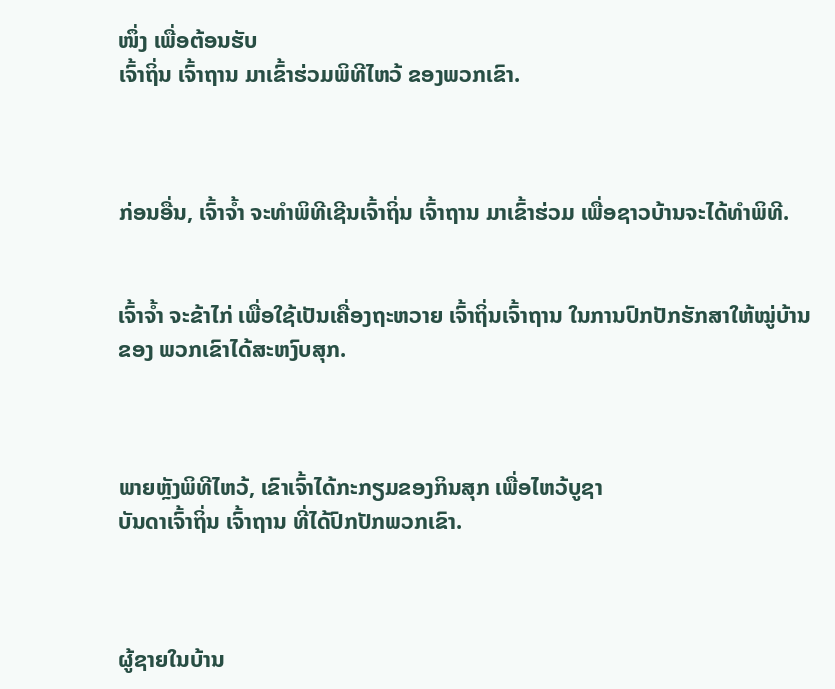ໜຶ່ງ ເພື່ອຕ້ອນຮັບ
ເຈົ້າຖິ່ນ ເຈົ້າຖານ ມາເຂົ້າຮ່ວມພິທີໄຫວ້ ຂອງພວກເຂົາ.



ກ່ອນອື່ນ, ເຈົ້າຈ້ຳ ຈະທຳພິທີເຊີນເຈົ້າຖິ່ນ ເຈົ້າຖານ ມາເຂົ້າຮ່ວມ ເພື່ອຊາວບ້ານຈະໄດ້ທຳພິທີ.


ເຈົ້າຈ້ຳ ຈະຂ້າໄກ່ ເພື່ອໃຊ້ເປັນເຄື່ອງຖະຫວາຍ ເຈົ້າຖິ່ນເຈົ້າຖານ ໃນການປົກປັກຮັກສາໃຫ້ໝູ່ບ້ານ
ຂອງ ພວກເຂົາໄດ້ສະຫງົບສຸກ.



ພາຍຫຼັງພິທີໄຫວ້, ເຂົາເຈົ້າໄດ້ກະກຽມຂອງກິນສຸກ ເພື່ອໄຫວ້ບູຊາ
ບັນດາເຈົ້າຖິ່ນ ເຈົ້າຖານ ທີ່ໄດ້ປົກປັກພວກເຂົາ.



ຜູ້ຊາຍໃນບ້ານ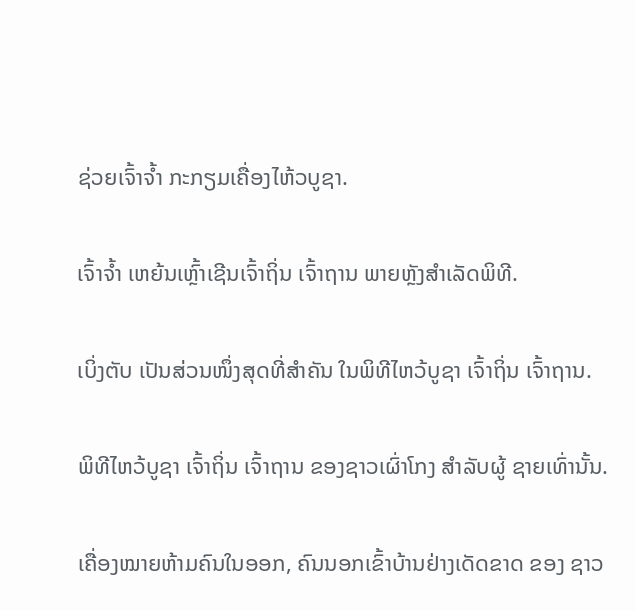ຊ່ວຍເຈົ້າຈ້ຳ ກະກຽມເຄື່ອງໄຫ້ວບູຊາ.


ເຈົ້າຈ້ຳ ເຫຍ້ນເຫຼົ້າເຊີນເຈົ້າຖິ່ນ ເຈົ້າຖານ ພາຍຫຼັງສຳເລັດພິທີ.


ເບິ່ງຕັບ ເປັນສ່ວນໜຶ່ງສຸດທີ່ສຳຄັນ ໃນພິທີໄຫວ້ບູຊາ ເຈົ້າຖິ່ນ ເຈົ້າຖານ.


ພິທີໄຫວ້ບູຊາ ເຈົ້າຖິ່ນ ເຈົ້າຖານ ຂອງຊາວເຜົ່າໂກງ ສຳລັບຜູ້ ຊາຍເທົ່ານັ້ນ.


ເຄື່ອງໝາຍຫ້າມຄົນໃນອອກ, ຄົນນອກເຂົ້າບ້ານຢ່າງເດັດຂາດ ຂອງ ຊາວ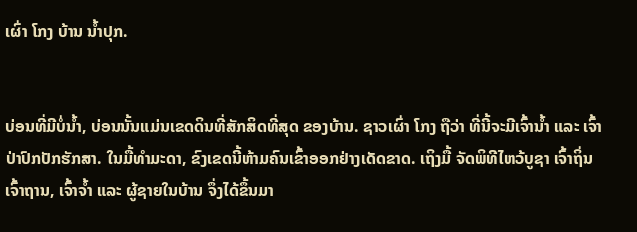ເຜົ່າ ໂກງ ບ້ານ ນ້ຳປຸກ.


ບ່ອນທີ່ມີບໍ່ນ້ຳ, ບ່ອນນັ້ນແມ່ນເຂດດິນທີ່ສັກສິດທີ່ສຸດ ຂອງບ້ານ. ຊາວເຜົ່າ ໂກງ ຖືວ່າ ທີ່ນີ້ຈະມີເຈົ້ານ້ຳ ແລະ ເຈົ້າປ່າປົກປັກຮັກສາ. ໃນມື້ທຳມະດາ, ຂົງເຂດນີ້ຫ້າມຄົນເຂົ້າອອກຢ່າງເດັດຂາດ. ເຖິງມື້ ຈັດພິທີໄຫວ້ບູຊາ ເຈົ້າຖິ່ນ ເຈົ້າຖານ, ເຈົ້າຈ້ຳ ແລະ ຜູ້ຊາຍໃນບ້ານ ຈຶ່ງໄດ້ຂຶ້ນມາ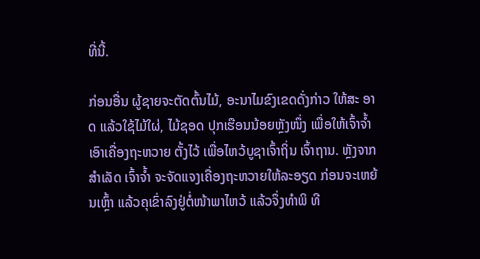ທີ່ນີ້.

ກ່ອນອື່ນ ຜູ້ຊາຍຈະຕັດຕົ້ນໄມ້, ອະນາໄມຂົງເຂດດັ່ງກ່າວ ໃຫ້ສະ ອາດ ແລ້ວໃຊ້ໄມ້ໃຜ່, ໄມ້ຊອດ ປຸກເຮືອນນ້ອຍຫຼັງໜຶ່ງ ເພື່ອໃຫ້ເຈົ້າຈ້ຳ ເອົາເຄື່ອງຖະຫວາຍ ຕັ້ງໄວ້ ເພື່ອໄຫວ້ບູຊາເຈົ້າຖິ່ນ ເຈົ້າຖານ. ຫຼັງຈາກສຳເລັດ ເຈົ້າຈ້ຳ ຈະຈັດແຈງເຄື່ອງຖະຫວາຍໃຫ້ລະອຽດ ກ່ອນຈະເຫຍ້ນເຫຼົ້າ ແລ້ວຄຸເຂົ່າລົງຢູ່ຕໍ່ໜ້າພາໄຫວ້ ແລ້ວຈຶ່ງທຳພິ ທີ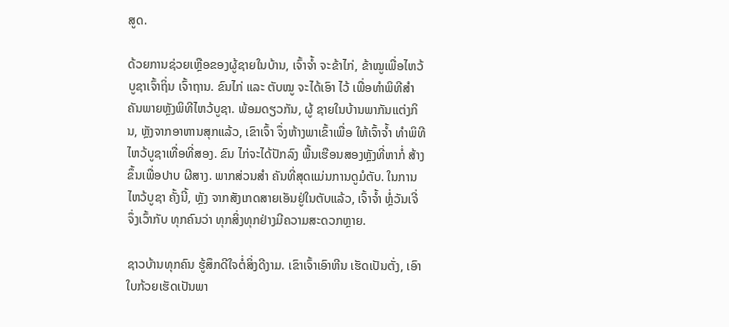ສູດ.

ດ້ວຍການຊ່ວຍເຫຼືອຂອງຜູ້ຊາຍໃນບ້ານ, ເຈົ້າຈ້ຳ ຈະຂ້າໄກ່, ຂ້າໝູເພື່ອໄຫວ້ບູຊາເຈົ້າຖິ່ນ ເຈົ້າຖານ. ຂົນໄກ່ ແລະ ຕັບໝູ ຈະໄດ້ເອົາ ໄວ້ ເພື່ອທຳພິທີສຳຄັນພາຍຫຼັງພິທີໄຫວ້ບູຊາ. ພ້ອມດຽວກັນ, ຜູ້ ຊາຍໃນບ້ານພາກັນແຕ່ງກິນ, ຫຼັງຈາກອາຫານສຸກແລ້ວ, ເຂົາເຈົ້າ ຈຶ່ງຫ້າງພາເຂົ້າເພື່ອ ໃຫ້ເຈົ້າຈ້ຳ ທຳພິທີໄຫວ້ບູຊາເທື່ອທີ່ສອງ. ຂົນ ໄກ່ຈະໄດ້ປັກລົງ ພື້ນເຮືອນສອງຫຼັງທີ່ຫາກໍ່ ສ້າງຂຶ້ນເພື່ອປາບ ຜີສາງ. ພາກສ່ວນສຳ ຄັນທີ່ສຸດແມ່ນການດູມໍຕັບ. ໃນການໄຫວ້ບູຊາ ຄັ້ງນີ້, ຫຼັງ ຈາກສັງເກດສາຍເອັນຢູ່ໃນຕັບແລ້ວ, ເຈົ້າຈ້ຳ ຫຼໍ່ວັນເຈີ່ ຈຶ່ງເວົ້າກັບ ທຸກຄົນວ່າ ທຸກສິ່ງທຸກຢ່າງມີຄວາມສະດວກຫຼາຍ.

ຊາວບ້ານທຸກຄົນ ຮູ້ສຶກດີໃຈຕໍ່ສິ່ງດີງາມ. ເຂົາເຈົ້າເອົາຫີນ ເຮັດເປັນຕັ່ງ, ເອົາໃບກ້ວຍເຮັດເປັນພາ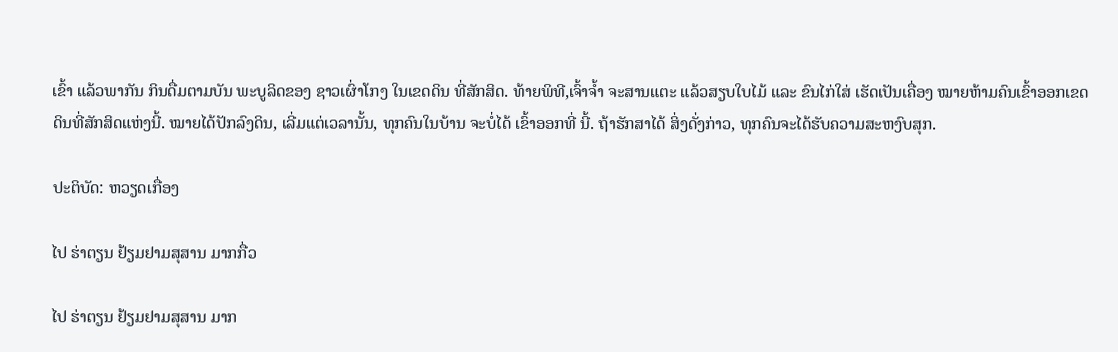ເຂົ້າ ແລ້ວພາກັນ ກິນດື່ມຕາມບັນ ພະບູລິດຂອງ ຊາວເຜົ່າໂກງ ໃນເຂດດິນ ທີ່ສັກສິດ. ທ້າຍພິທີ,ເຈົ້າຈ້ຳ ຈະສານແຕະ ແລ້ວສຽບໃບໄມ້ ແລະ ຂົນໄກ່ໃສ່ ເຮັດເປັນເຄື່ອງ ໝາຍຫ້າມຄົນເຂົ້າອອກເຂດດິນທີ່ສັກສິດແຫ່ງນີ້. ໝາຍໄດ້ປັກລົງດິນ, ເລີ່ມແຕ່ເວລານັ້ນ, ທຸກຄົນໃນບ້ານ ຈະບໍ່ໄດ້ ເຂົ້າອອກທີ່ ນີ້. ຖ້າຮັກສາໄດ້ ສິ່ງດັ່ງກ່າວ, ທຸກຄົນຈະໄດ້ຮັບຄວາມສະຫງົບສຸກ.

ປະຕິບັດ: ຫວຽດເກື່ອງ

ໄປ ຮ່າຕຽນ ຢ້ຽມຢາມສຸສານ ມາກກື່ວ

ໄປ ຮ່າຕຽນ ຢ້ຽມຢາມສຸສານ ມາກ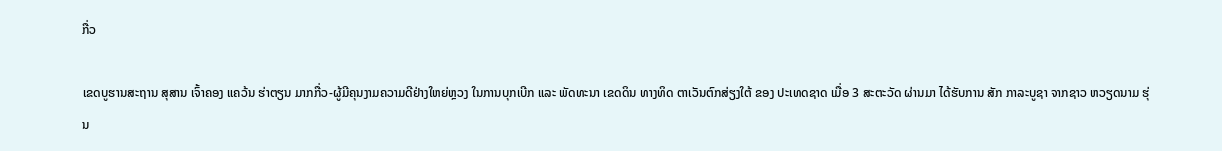ກື່ວ

ເຂດບູຮານສະຖານ ສຸສານ ເຈົ້າຄອງ ແຄວ້ນ ຮ່າຕຽນ ມາກກື່ວ-ຜູ້ມີຄຸນງາມຄວາມດີຢ່າງໃຫຍ່ຫຼວງ ໃນການບຸກເບີກ ແລະ ພັດທະນາ ເຂດດິນ ທາງທິດ ຕາເວັນຕົກສ່ຽງໃຕ້ ຂອງ ປະເທດຊາດ ເມື່ອ 3 ສະຕະວັດ ຜ່ານມາ ໄດ້ຮັບການ ສັກ ກາລະບູຊາ ຈາກຊາວ ຫວຽດນາມ ຮຸ່ນ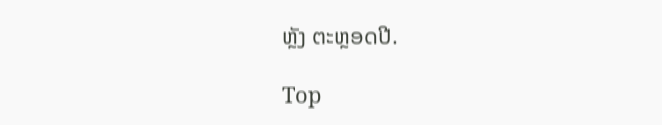ຫຼັງ ຕະຫຼອດປີ.

Top